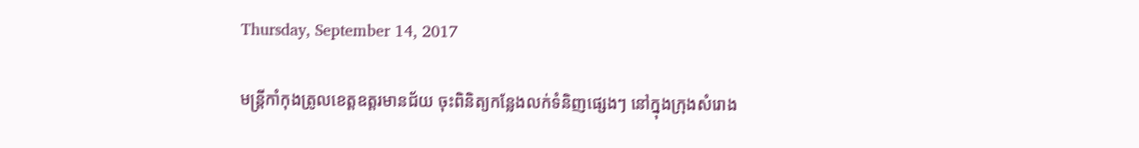Thursday, September 14, 2017

មន្រ្ដីកាំកុងត្រូលខេត្តឧត្តរមានជ័យ ចុះពិនិត្យកន្លែងលក់ទំនិញផ្សេងៗ នៅក្នុងក្រុងសំរោង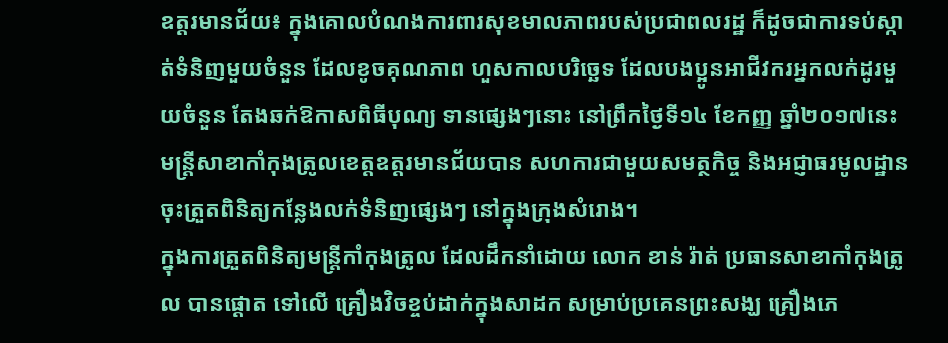ឧត្តរមានជ័យ៖ ក្នុងគោលបំណងការពារសុខមាលភាពរបស់ប្រជាពលរដ្ឋ ក៏ដូចជាការទប់ស្កាត់ទំនិញមួយចំនួន ដែលខូចគុណភាព ហួសកាលបរិច្ឆេទ ដែលបងប្អូនអាជីវករអ្នកលក់ដូរមួយចំនួន តែងឆក់ឱកាសពិធីបុណ្យ ទានផ្សេងៗនោះ នៅព្រឹកថ្ងៃទី១៤ ខែកញ្ញ ឆ្នាំ២០១៧នេះ មន្ត្រីសាខាកាំកុងត្រូលខេត្តឧត្តរមានជ័យបាន សហការជាមួយសមត្ថកិច្ច និងអជ្ញាធរមូលដ្ឋាន ចុះត្រួតពិនិត្យកន្លែងលក់ទំនិញផ្សេងៗ នៅក្នុងក្រុងសំរោង។
ក្នុងការត្រួតពិនិត្យមន្ត្រីកាំកុងត្រូល ដែលដឹកនាំដោយ លោក ខាន់ រ៉ាត់ ប្រធានសាខាកាំកុងត្រូល បានផ្តោត ទៅលើ គ្រឿងវិចខ្ចប់ដាក់ក្នុងសាដក សម្រាប់ប្រគេនព្រះសង្ឃ គ្រឿងភេ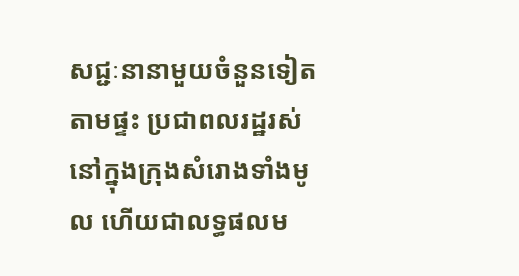សជ្ជៈនានាមួយចំនួនទៀត តាមផ្ទះ ប្រជាពលរដ្ឋរស់ នៅក្នុងក្រុងសំរោងទាំងមូល ហើយជាលទ្ធផលម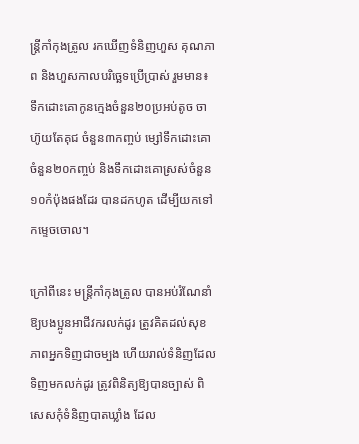ន្ត្រីកាំកុងត្រូល រកឃើញទំនិញហួស គុណភាព និងហួសកាលបរិច្ឆេទប្រើប្រាស់ រួមមាន៖ ទឹកដោះគោកូនក្មេងចំនួន២០ប្រអប់តូច ចាហ៊ូយតែគុជ ចំនួន៣កញ្ចប់ ម្សៅទឹកដោះគោចំនួន២០កញ្ចប់ និងទឹកដោះគោស្រស់ចំនួន១០កំប៉ុងផងដែរ បានដកហូត ដើម្បីយកទៅកម្ទេចចោល។

ក្រៅពីនេះ មន្ដ្រីកាំកុងត្រូល បានអប់រំណែនាំឱ្យបងប្អូនអាជីវករលក់ដូរ ត្រូវគិតដល់សុខភាពអ្នកទិញជាចម្បង ហើយរាល់ទំនិញដែលទិញមកលក់ដូរ ត្រូវពិនិត្យឱ្យបានច្បាស់ ពិសេសកុំទំនិញបាតឃ្លាំង ដែល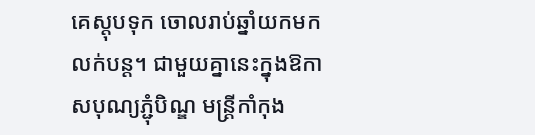គេស្តុបទុក ចោលរាប់ឆ្នាំយកមកលក់បន្ត។ ជាមួយគ្នានេះក្នុងឱកាសបុណ្យភ្ជុំបិណ្ឌ មន្ត្រីកាំកុង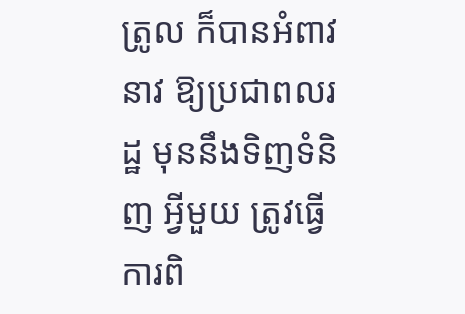ត្រូល ក៏បានអំពាវនាវ ឱ្យប្រជាពលរដ្ឋ មុននឹងទិញទំនិញ អ្វីមួយ ត្រូវធ្វើការពិ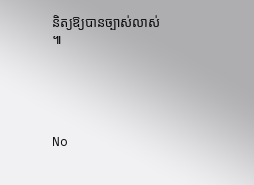និត្យឱ្យបានច្បាស់លាស់ ៕





No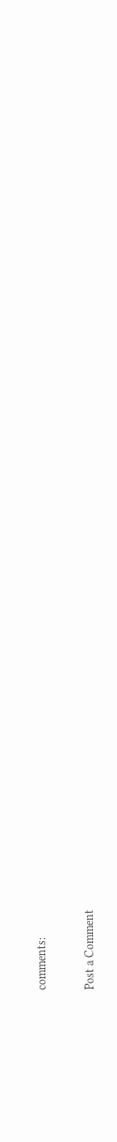comments:

Post a Comment